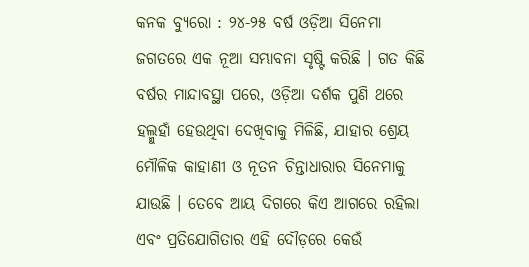କନକ ବ୍ୟୁରୋ : ୨୪-୨୫ ବର୍ଷ ଓଡ଼ିଆ ସିନେମା ଜଗତରେ ଏକ ନୂଆ ସମ୍ଭାବନା ସୃଷ୍ଟି କରିଛି । ଗତ କିଛି ବର୍ଷର ମାନ୍ଦାବସ୍ଥା ପରେ, ଓଡ଼ିଆ ଦର୍ଶକ ପୁଣି ଥରେ ହଲ୍ମୁହାଁ ହେଉଥିବା ଦେଖିବାକୁ ମିଳିଛି, ଯାହାର ଶ୍ରେୟ ମୌଳିକ କାହାଣୀ ଓ ନୂତନ ଚିନ୍ତାଧାରାର ସିନେମାକୁ ଯାଉଛି । ତେବେ ଆୟ ଦିଗରେ କିଏ ଆଗରେ ରହିଲା ଏବଂ ପ୍ରତିଯୋଗିତାର ଏହି ଦୌଡ଼ରେ କେଉଁ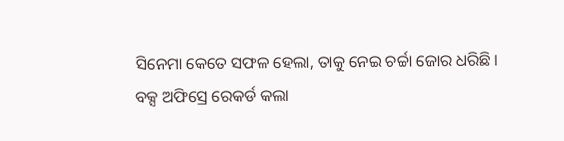ସିନେମା କେତେ ସଫଳ ହେଲା, ତାକୁ ନେଇ ଚର୍ଚ୍ଚା ଜୋର ଧରିଛି ।
ବକ୍ସ ଅଫିସ୍ରେ ରେକର୍ଡ କଲା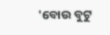'ବୋଉ ବୁଟୁ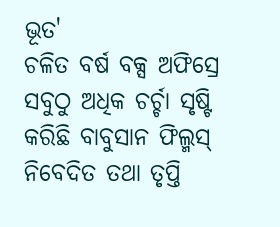ଭୂତ'
ଚଳିତ ବର୍ଷ ବକ୍ସ ଅଫିସ୍ରେ ସବୁଠୁ ଅଧିକ ଚର୍ଚ୍ଚା ସୃଷ୍ଟି କରିଛି ବାବୁସାନ ଫିଲ୍ମସ୍ ନିବେଦିତ ତଥା ତୃପ୍ତି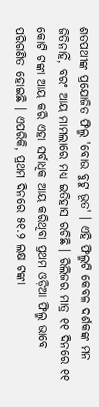ଶତପଥୀଙ୍କ ପ୍ରଯୋଜିତ ଫିଲ୍ମ 'ବୋଉ ବୁଟୁ ଭୂତ' । ଏହି ଫିଲ୍ମଟି କେବଳ ଦର୍ଶକଙ୍କ ମନ ଜିତିନାହିଁ, ବରଂ ଆୟ ମାମଲାରେ ମଧ୍ୟ ଇତିହାସ ରଚିଛି । ରିଲିଜର ମାତ୍ର ୧୧ ଦିନରେ ୧୧ କୋଟି ଟଙ୍କା ଆୟ କରି ଏହା ସର୍ବାଧିକ ଆୟ କରିଥିବା ପ୍ରଥମ ଓଡ଼ିଆ ଫିଲ୍ମ ଭାବେ ପରିଗଣିତ ହୋଇଛି । ଏପରିକି, ପ୍ରଥମ ଦିନରେ ୫୧.୨ ଲକ୍ଷ ଟଙ୍କା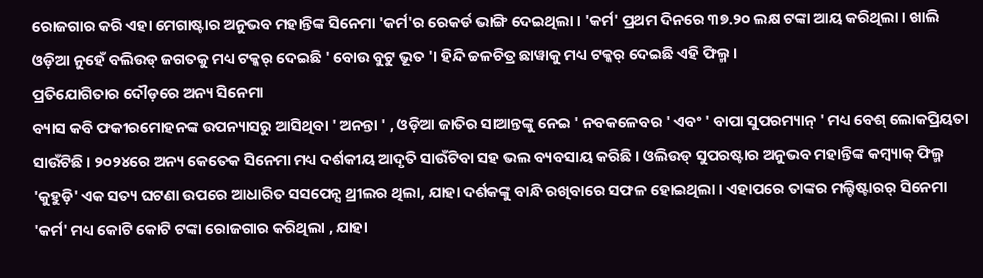ରୋଜଗାର କରି ଏହା ମେଗାଷ୍ଟାର ଅନୁଭବ ମହାନ୍ତିଙ୍କ ସିନେମା 'କର୍ମ'ର ରେକର୍ଡ ଭାଙ୍ଗି ଦେଇଥିଲା । 'କର୍ମ' ପ୍ରଥମ ଦିନରେ ୩୭.୨୦ ଲକ୍ଷ ଟଙ୍କା ଆୟ କରିଥିଲା । ଖାଲି ଓଡ଼ିଆ ନୁହେଁ ବଲିଉଡ୍ ଜଗତକୁ ମଧ୍ୟ ଟକ୍କର୍ ଦେଇଛି ' ବୋଉ ବୁଟୁ ଭୂତ '। ହିନ୍ଦି ଚ୍ଚଳଚିତ୍ର ଛାୱାକୁ ମଧ୍ୟ ଟକ୍କର୍ ଦେଇଛି ଏହି ଫିଲ୍ମ ।
ପ୍ରତିଯୋଗିତାର ଦୌଡ଼ରେ ଅନ୍ୟ ସିନେମା
ବ୍ୟାସ କବି ଫକୀରମୋହନଙ୍କ ଉପନ୍ୟାସରୁ ଆସିଥିବା ' ଅନନ୍ତା ' , ଓଡ଼ିଆ ଜାତିର ସାଆନ୍ତଙ୍କୁ ନେଇ ' ନବକଳେବର ' ଏବଂ ' ବାପା ସୁପରମ୍ୟାନ୍ ' ମଧ୍ୟ ବେଶ୍ ଲୋକପ୍ରିୟତା ସାଉଁଟିଛି । ୨୦୨୪ରେ ଅନ୍ୟ କେତେକ ସିନେମା ମଧ୍ୟ ଦର୍ଶକୀୟ ଆଦୃତି ସାଉଁଟିବା ସହ ଭଲ ବ୍ୟବସାୟ କରିଛି । ଓଲିଉଡ୍ ସୁପରଷ୍ଟାର ଅନୁଭବ ମହାନ୍ତିଙ୍କ କମ୍ବ୍ୟାକ୍ ଫିଲ୍ମ 'କୁହୁଡ଼ି' ଏକ ସତ୍ୟ ଘଟଣା ଉପରେ ଆଧାରିତ ସସପେନ୍ସ ଥ୍ରୀଲର ଥିଲା, ଯାହା ଦର୍ଶକଙ୍କୁ ବାନ୍ଧି ରଖିବାରେ ସଫଳ ହୋଇଥିଲା । ଏହାପରେ ତାଙ୍କର ମଲ୍ଟିଷ୍ଟାରର୍ ସିନେମା 'କର୍ମ' ମଧ୍ୟ କୋଟି କୋଟି ଟଙ୍କା ରୋଜଗାର କରିଥିଲା , ଯାହା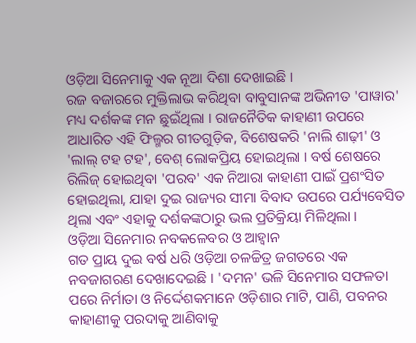ଓଡ଼ିଆ ସିନେମାକୁ ଏକ ନୂଆ ଦିଶା ଦେଖାଇଛି ।
ରଜ ବଜାରରେ ମୁକ୍ତିଲାଭ କରିଥିବା ବାବୁସାନଙ୍କ ଅଭିନୀତ 'ପାୱାର' ମଧ୍ୟ ଦର୍ଶକଙ୍କ ମନ ଛୁଇଁଥିଲା । ରାଜନୈତିକ କାହାଣୀ ଉପରେ ଆଧାରିତ ଏହି ଫିଲ୍ମର ଗୀତଗୁଡ଼ିକ, ବିଶେଷକରି 'ନାଲି ଶାଢ଼ୀ' ଓ 'ଲାଲ୍ ଟହ ଟହ', ବେଶ୍ ଲୋକପ୍ରିୟ ହୋଇଥିଲା । ବର୍ଷ ଶେଷରେ ରିଲିଜ୍ ହୋଇଥିବା 'ପରବ' ଏକ ନିଆରା କାହାଣୀ ପାଇଁ ପ୍ରଶଂସିତ ହୋଇଥିଲା, ଯାହା ଦୁଇ ରାଜ୍ୟର ସୀମା ବିବାଦ ଉପରେ ପର୍ଯ୍ୟବେସିତ ଥିଲା ଏବଂ ଏହାକୁ ଦର୍ଶକଙ୍କଠାରୁ ଭଲ ପ୍ରତିକ୍ରିୟା ମିଳିଥିଲା ।
ଓଡ଼ିଆ ସିନେମାର ନବକଳେବର ଓ ଆହ୍ୱାନ
ଗତ ପ୍ରାୟ ଦୁଇ ବର୍ଷ ଧରି ଓଡ଼ିଆ ଚଳଚ୍ଚିତ୍ର ଜଗତରେ ଏକ ନବଜାଗରଣ ଦେଖାଦେଇଛି । 'ଦମନ' ଭଳି ସିନେମାର ସଫଳତା ପରେ ନିର୍ମାତା ଓ ନିର୍ଦ୍ଦେଶକମାନେ ଓଡ଼ିଶାର ମାଟି, ପାଣି, ପବନର କାହାଣୀକୁ ପରଦାକୁ ଆଣିବାକୁ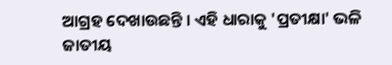ଆଗ୍ରହ ଦେଖାଉଛନ୍ତି । ଏହି ଧାରାକୁ 'ପ୍ରତୀକ୍ଷା' ଭଳି ଜାତୀୟ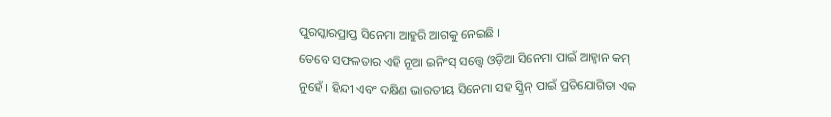ପୁରସ୍କାରପ୍ରାପ୍ତ ସିନେମା ଆହୁରି ଆଗକୁ ନେଇଛି ।
ତେବେ ସଫଳତାର ଏହି ନୂଆ ଇନିଂସ୍ ସତ୍ତ୍ୱେ ଓଡ଼ିଆ ସିନେମା ପାଇଁ ଆହ୍ୱାନ କମ୍ ନୁହେଁ । ହିନ୍ଦୀ ଏବଂ ଦକ୍ଷିଣ ଭାରତୀୟ ସିନେମା ସହ ସ୍କ୍ରିନ୍ ପାଇଁ ପ୍ରତିଯୋଗିତା ଏକ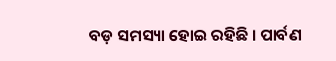ବଡ଼ ସମସ୍ୟା ହୋଇ ରହିଛି । ପାର୍ବଣ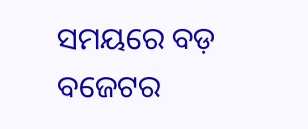ସମୟରେ ବଡ଼ ବଜେଟର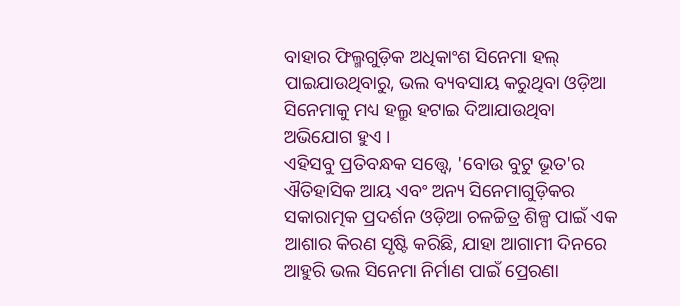ବାହାର ଫିଲ୍ମଗୁଡ଼ିକ ଅଧିକାଂଶ ସିନେମା ହଲ୍ ପାଇଯାଉଥିବାରୁ, ଭଲ ବ୍ୟବସାୟ କରୁଥିବା ଓଡ଼ିଆ ସିନେମାକୁ ମଧ୍ୟ ହଲ୍ରୁ ହଟାଇ ଦିଆଯାଉଥିବା ଅଭିଯୋଗ ହୁଏ ।
ଏହିସବୁ ପ୍ରତିବନ୍ଧକ ସତ୍ତ୍ୱେ, 'ବୋଉ ବୁଟୁ ଭୂତ'ର ଐତିହାସିକ ଆୟ ଏବଂ ଅନ୍ୟ ସିନେମାଗୁଡ଼ିକର ସକାରାତ୍ମକ ପ୍ରଦର୍ଶନ ଓଡ଼ିଆ ଚଳଚ୍ଚିତ୍ର ଶିଳ୍ପ ପାଇଁ ଏକ ଆଶାର କିରଣ ସୃଷ୍ଟି କରିଛି, ଯାହା ଆଗାମୀ ଦିନରେ ଆହୁରି ଭଲ ସିନେମା ନିର୍ମାଣ ପାଇଁ ପ୍ରେରଣା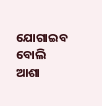ଯୋଗାଇବ ବୋଲି ଆଶା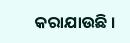କରାଯାଉଛି ।